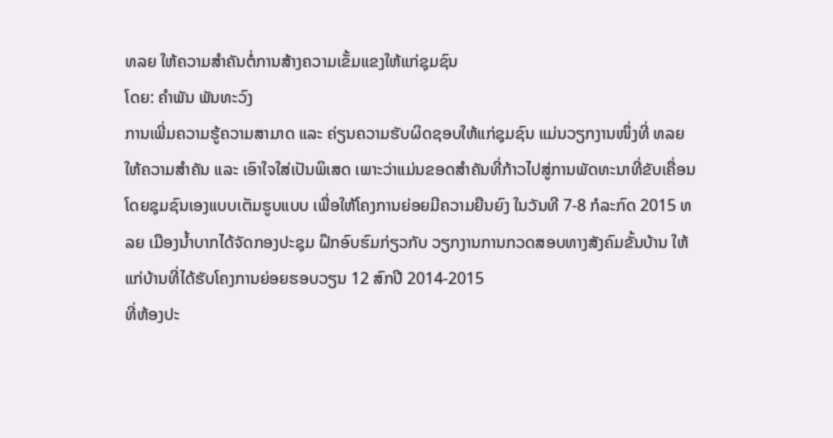ທລຍ ໃຫ້ຄວາມສໍາຄັນຕໍ່ການສ້າງຄວາມເຂັ້ມແຂງໃຫ້ແກ່ຊຸມຊົນ
ໂດຍ: ຄຳພັນ ພັນທະວົງ
ການເພີ່ມຄວາມຮູ້ຄວາມສາມາດ ແລະ ຄ່ຽນຄວາມຮັບຜິດຊອບໃຫ້ແກ່ຊຸມຊົນ ແມ່ນວຽກງານໜຶ່ງທີ່ ທລຍ ໃຫ້ຄວາມສໍາຄັນ ແລະ ເອົາໃຈໃສ່ເປັນພິເສດ ເພາະວ່າແມ່ນຂອດສໍາຄັນທີ່ກ້າວໄປສູ່ການພັດທະນາທີ່ຂັບເຄື່ອນໂດຍຊຸມຊົນເອງແບບເຕັມຮູບແບບ ເພື່ອໃຫ້ໂຄງການຍ່ອຍມີຄວາມຍືນຍົງ ໃນວັນທີ 7-8 ກໍລະກົດ 2015 ທລຍ ເມືອງນໍ້າບາກໄດ້ຈັດກອງປະຊຸມ ຝຶກອົບຮົມກ່ຽວກັບ ວຽກງານການກວດສອບທາງສັງຄົມຂັ້ນບ້ານ ໃຫ້ແກ່ບ້ານທີ່ໄດ້ຮັບໂຄງການຍ່ອຍຮອບວຽນ 12 ສົກປີ 2014-2015
ທີ່ຫ້ອງປະ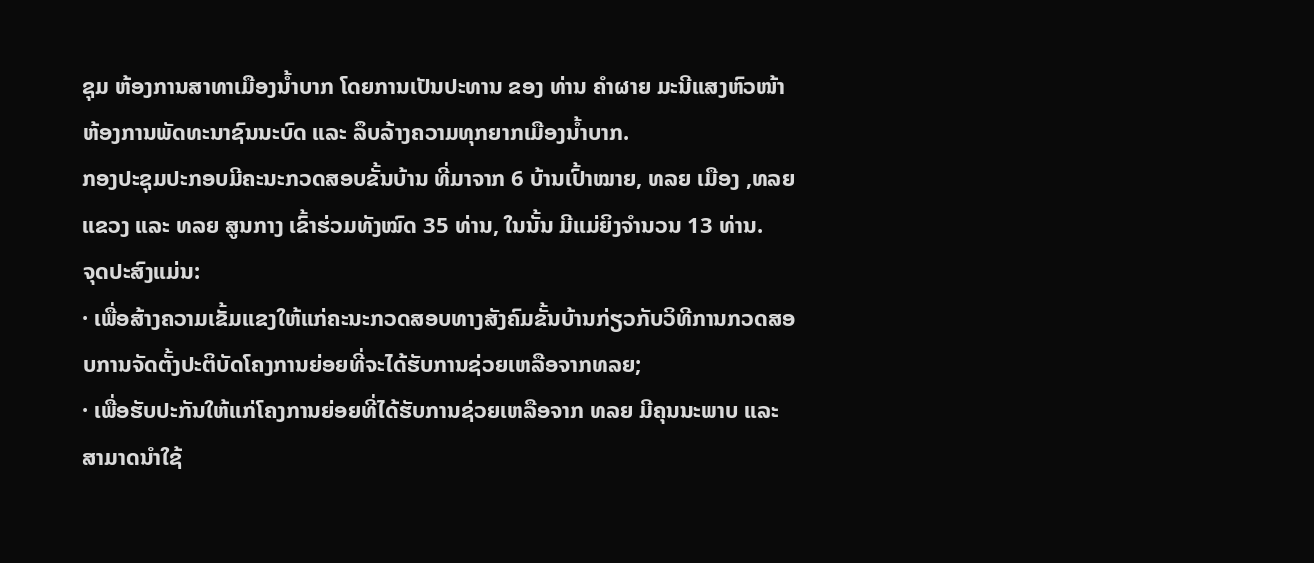ຊຸມ ຫ້ອງການສາທາເມືອງນໍ້າບາກ ໂດຍການເປັນປະທານ ຂອງ ທ່ານ ຄຳຜາຍ ມະນີແສງຫົວໜ້າຫ້ອງການພັດທະນາຊົນນະບົດ ແລະ ລຶບລ້າງຄວາມທຸກຍາກເມືອງນໍ້າບາກ.
ກອງປະຊຸມປະກອບມີຄະນະກວດສອບຂັ້ນບ້ານ ທີ່ມາຈາກ 6 ບ້ານເປົ້າໝາຍ, ທລຍ ເມືອງ ,ທລຍ ແຂວງ ແລະ ທລຍ ສູນກາງ ເຂົ້າຮ່ວມທັງໝົດ 35 ທ່ານ, ໃນນັ້ນ ມີແມ່ຍິງຈໍານວນ 13 ທ່ານ.
ຈຸດປະສົງແມ່ນ:
· ເພື່ອສ້າງຄວາມເຂັ້ມແຂງໃຫ້ແກ່ຄະນະກວດສອບທາງສັງຄົມຂັ້ນບ້ານກ່ຽວກັບວິທີການກວດສອບການຈັດຕັ້ງປະຕິບັດໂຄງການຍ່ອຍທີ່ຈະໄດ້ຮັບການຊ່ວຍເຫລືອຈາກທລຍ;
· ເພື່ອຮັບປະກັນໃຫ້ແກ່ໂຄງການຍ່ອຍທີ່ໄດ້ຮັບການຊ່ວຍເຫລືອຈາກ ທລຍ ມີຄຸນນະພາບ ແລະ ສາມາດນຳໃຊ້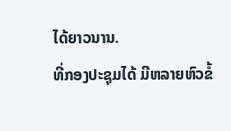ໄດ້ຍາວນານ.
ທີ່ກອງປະຊຸມໄດ້ ມີຫລາຍຫົວຂໍ້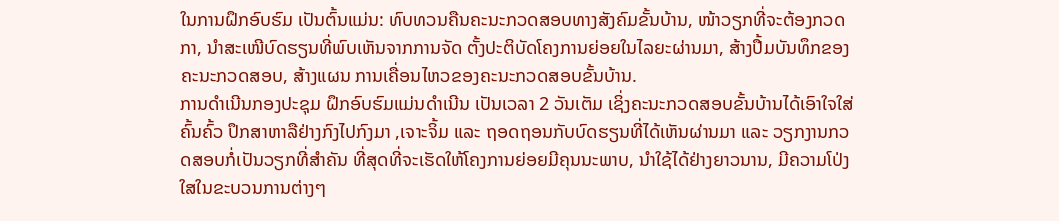ໃນການຝຶກອົບຮົມ ເປັນຕົ້ນແມ່ນ: ທົບທວນຄືນຄະນະກວດສອບທາງສັງຄົມຂັ້ນບ້ານ, ໜ້າວຽກທີ່ຈະຕ້ອງກວດກາ, ນຳສະເໜີບົດຮຽນທີ່ພົບເຫັນຈາກການຈັດ ຕັ້ງປະຕິບັດໂຄງການຍ່ອຍໃນໄລຍະຜ່ານມາ, ສ້າງປື້ມບັນທຶກຂອງຄະນະກວດສອບ, ສ້າງແຜນ ການເຄື່ອນໄຫວຂອງຄະນະກວດສອບຂັ້ນບ້ານ.
ການດໍາເນີນກອງປະຊຸມ ຝຶກອົບຮົມແມ່ນດຳເນີນ ເປັນເວລາ 2 ວັນເຕັມ ເຊິ່ງຄະນະກວດສອບຂັ້ນບ້ານໄດ້ເອົາໃຈໃສ່ຄົ້ນຄົ້ວ ປຶກສາຫາລືຢ່າງກົງໄປກົງມາ ,ເຈາະຈິ້ມ ແລະ ຖອດຖອນກັບບົດຮຽນທີ່ໄດ້ເຫັນຜ່ານມາ ແລະ ວຽກງານກວດສອບກໍ່ເປັນວຽກທີ່ສຳຄັນ ທີ່ສຸດທີ່ຈະເຮັດໃຫ້ໂຄງການຍ່ອຍມີຄຸນນະພາບ, ນຳໃຊ້ໄດ້ຢ່າງຍາວນານ, ມີຄວາມໂປ່ງໃສໃນຂະບວນການຕ່າງໆ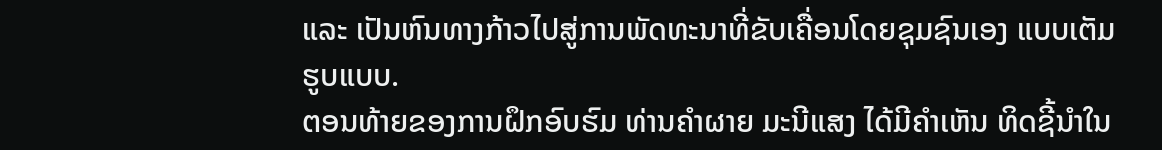ແລະ ເປັນຫົນທາງກ້າວໄປສູ່ການພັດທະນາທີ່ຂັບເຄື່ອນໂດຍຊຸມຊົນເອງ ແບບເຕັມຮູບແບບ.
ຕອນທ້າຍຂອງການຝຶກອົບຮົມ ທ່ານຄຳຜາຍ ມະນີແສງ ໄດ້ມີຄຳເຫັນ ທິດຊີ້ນຳໃນ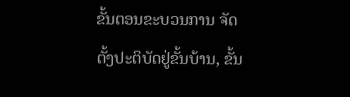ຂັ້ນຕອນຂະບວນການ ຈັດຕັ້ງປະຕິບັດຢູ່ຂັ້ນບ້ານ, ຂັ້ນ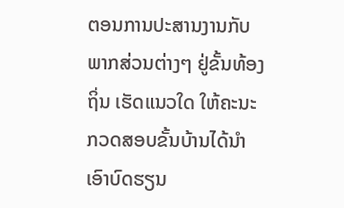ຕອນການປະສານງານກັບພາກສ່ວນຕ່າງໆ ຢູ່ຂັ້ນທ້ອງຖິ່ນ ເຮັດແນວໃດ ໃຫ້ຄະນະກວດສອບຂັ້ນບ້ານໄດ້ນຳເອົາບົດຮຽນ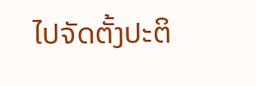ໄປຈັດຕັ້ງປະຕິ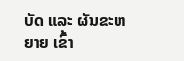ບັດ ແລະ ຜັນຂະຫຍາຍ ເຂົ້າ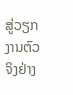ສູ່ວຽກງານຕົວຈິງຢ່າງ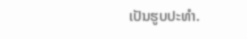ເປັນຮູບປະທຳ.